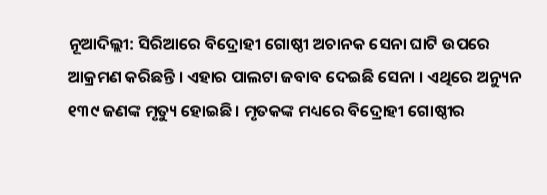ନୂଆଦିଲ୍ଲୀ: ସିରିଆରେ ବିଦ୍ରୋହୀ ଗୋଷ୍ଠୀ ଅଚାନକ ସେନା ଘାଟି ଉପରେ ଆକ୍ରମଣ କରିଛନ୍ତି । ଏହାର ପାଲଟା ଜବାବ ଦେଇଛି ସେନା । ଏଥିରେ ଅନ୍ୟୁନ ୧୩୯ ଜଣଙ୍କ ମୃତ୍ୟୁ ହୋଇଛି । ମୃତକଙ୍କ ମଧ୍ୟରେ ବିଦ୍ରୋହୀ ଗୋଷ୍ଠୀର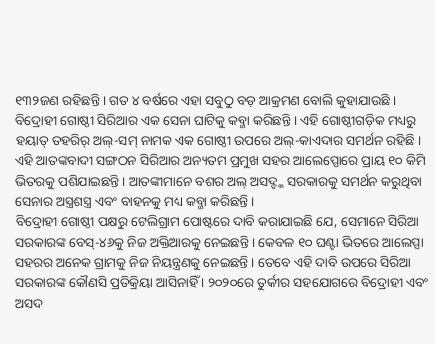୧୩୨ଜଣ ରହିଛନ୍ତି । ଗତ ୪ ବର୍ଷରେ ଏହା ସବୁଠୁ ବଡ଼ ଆକ୍ରମଣ ବୋଲି କୁହାଯାଉଛି ।
ବିଦ୍ରୋହୀ ଗୋଷ୍ଠୀ ସିରିଆର ଏକ ସେନା ଘାଟିକୁ କବ୍ଜା କରିଛନ୍ତି । ଏହି ଗୋଷ୍ଠୀଗଡ଼ିକ ମଧ୍ୟରୁ ହୟାତ୍ ତହରିର୍ ଅଲ୍-ସମ୍ ନାମକ ଏକ ଗୋଷ୍ଠୀ ଉପରେ ଅଲ୍-କାଏଦାର ସମର୍ଥନ ରହିଛି । ଏହି ଆତଙ୍କବାଦୀ ସଙ୍ଗଠନ ସିରିଆର ଅନ୍ୟତମ ପ୍ରମୁଖ ସହର ଆଲେପ୍ପୋରେ ପ୍ରାୟ ୧୦ କିମି ଭିତରକୁ ପଶିଯାଇଛନ୍ତି । ଆତଙ୍କୀମାନେ ବଶର ଅଲ୍ ଅସଦ୍ଙ୍କ ସରକାରକୁ ସମର୍ଥନ କରୁଥିବା ସେନାର ଅସ୍ତ୍ରଶସ୍ତ୍ର ଏବଂ ବାହନକୁ ମଧ୍ୟ କବ୍ଜା କରିଛନ୍ତି ।
ବିଦ୍ରୋହୀ ଗୋଷ୍ଠୀ ପକ୍ଷରୁ ଟେଲିଗ୍ରାମ ପୋଷ୍ଟରେ ଦାବି କରାଯାଇଛି ଯେ, ସେମାନେ ସିରିଆ ସରକାରଙ୍କ ବେସ୍-୪୬କୁ ନିଜ ଅକ୍ତିଆରକୁ ନେଇଛନ୍ତି । କେବଳ ୧୦ ଘଣ୍ଟା ଭିତରେ ଆଲେପ୍ପା ସହରର ଅନେକ ଗ୍ରାମକୁ ନିଜ ନିୟନ୍ତ୍ରଣକୁ ନେଇଛନ୍ତି । ତେବେ ଏହି ଦାବି ଉପରେ ସିରିଆ ସରକାରଙ୍କ କୌଣସି ପ୍ରତିକ୍ରିୟା ଆସିନାହିଁ । ୨୦୨୦ରେ ତୁର୍କୀର ସହଯୋଗରେ ବିଦ୍ରୋହୀ ଏବଂ ଅସଦ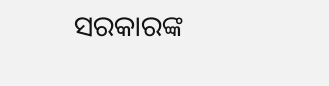ସରକାରଙ୍କ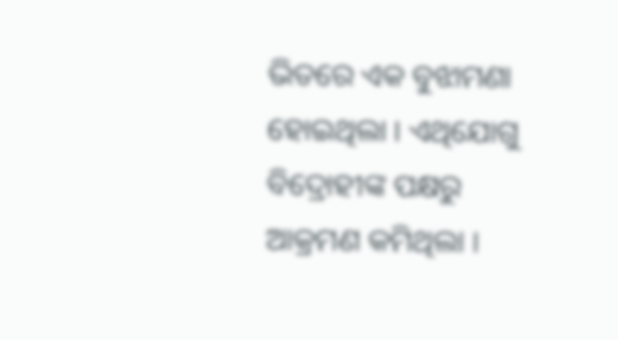ଭିତରେ ଏକ ବୁଝାମଣା ହୋଇଥିଲା । ଏଥିଯୋଗୁ ବିଦ୍ରୋହୀଙ୍କ ପକ୍ଷରୁ ଆକ୍ରମଣ କମିଥିଲା ।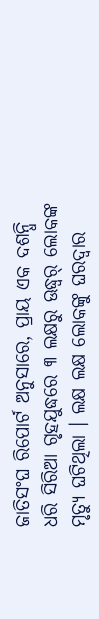ଜାତିସଂଘ ରିପୋର୍ଟ ଅନୁସାରେ, ପ୍ରାୟ ଏକ ଦଶନ୍ଧି ଧରି ସିରିଆ ଗୃହଯୁଦ୍ଧରେ ୩ ଲକ୍ଷରୁ ଊଦ୍ଧ୍ୱର୍ ଲୋକଙ୍କ ମୃତ୍ୟୁ ଘଟିଥିଲା । ଲକ୍ଷ ଲକ୍ଷ ଲୋକଙ୍କୁ ଘରଦ୍ୱାର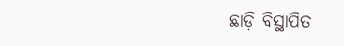ଛାଡ଼ି ବିସ୍ଥାପିତ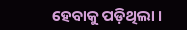ହେବାକୁ ପଡ଼ିଥିଲା ।